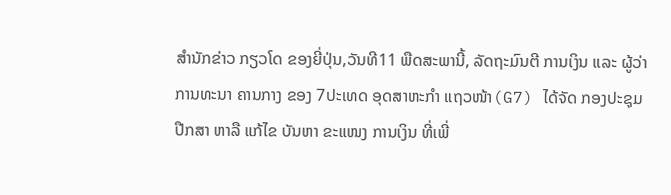ສຳນັກຂ່າວ ກຽວໂດ ຂອງຍີ່ປຸ່ນ,ວັນທີ11 ພືດສະພານີ້, ລັດຖະມົນຕີ ການເງິນ ແລະ ຜູ້ວ່າການທະນາ ຄານກາງ ຂອງ 7ປະເທດ ອຸດສາຫະກຳ ແຖວໜ້າ(G7) ໄດ້ຈັດ ກອງປະຊຸມ ປືກສາ ຫາລື ແກ້ໄຂ ບັນຫາ ຂະແໜງ ການເງິນ ທີ່ເພີ່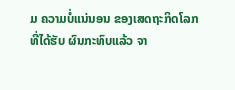ມ ຄວາມບໍ່ແນ່ນອນ ຂອງເສດຖະກິດໂລກ ທີ່ໄດ້ຮັບ ຜົນກະທົບແລ້ວ ຈາ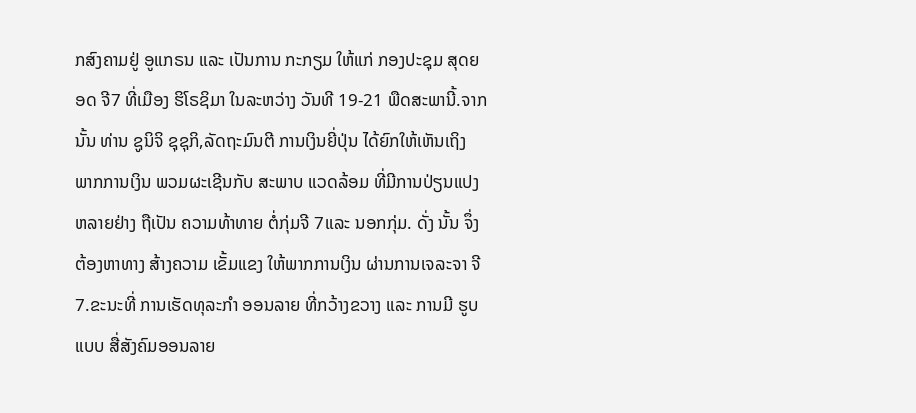ກສົງຄາມຢູ່ ອູແກຣນ ແລະ ເປັນການ ກະກຽມ ໃຫ້ແກ່ ກອງປະຊຸມ ສຸດຍອດ ຈີ7 ທີ່ເມືອງ ຮິໂຣຊິມາ ໃນລະຫວ່າງ ວັນທີ 19-21 ພືດສະພານີ້.ຈາກນັ້ນ ທ່ານ ຊູນິຈິ ຊຸຊຸກິ,ລັດຖະມົນຕີ ການເງິນຍີ່ປຸ່ນ ໄດ້ຍົກໃຫ້ເຫັນເຖິງ ພາກການເງິນ ພວມຜະເຊີນກັບ ສະພາບ ແວດລ້ອມ ທີ່ມີການປ່ຽນແປງ ຫລາຍຢ່າງ ຖືເປັນ ຄວາມທ້າທາຍ ຕໍ່ກຸ່ມຈີ 7ແລະ ນອກກຸ່ມ. ດັ່ງ ນັ້ນ ຈຶ່ງຕ້ອງຫາທາງ ສ້າງຄວາມ ເຂັ້ມແຂງ ໃຫ້ພາກການເງິນ ຜ່ານການເຈລະຈາ ຈີ7.ຂະນະທີ່ ການເຮັດທຸລະກໍາ ອອນລາຍ ທີ່ກວ້າງຂວາງ ແລະ ການມີ ຮູບແບບ ສື່ສັງຄົມອອນລາຍ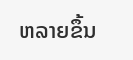ຫລາຍຂຶ້ນ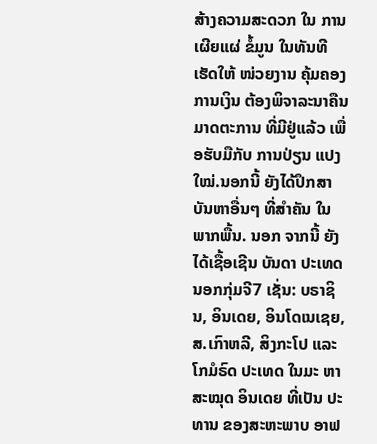ສ້າງຄວາມສະດວກ ໃນ ການເຜີຍແຜ່ ຂໍ້ມູນ ໃນທັນທີ ເຮັດໃຫ້ ໜ່ວຍງານ ຄຸ້ມຄອງ ການເງິນ ຕ້ອງພິຈາລະນາຄືນ ມາດຕະການ ທີ່ມີຢູ່ແລ້ວ ເພື່ອຮັບມືກັບ ການປ່ຽນ ແປງໃໝ່.ນອກນີ້ ຍັງໄດ້ປຶກສາ ບັນຫາອື່ນໆ ທີ່ສຳຄັນ ໃນພາກພື້ນ. ນອກ ຈາກນີ້ ຍັງໄດ້ເຊື້ອເຊີນ ບັນດາ ປະເທດ ນອກກຸ່ມຈີ7 ເຊັ່ນ: ບຣາຊິນ, ອິນເດຍ, ອິນໂດເນເຊຍ, ສ.ເກົາຫລີ, ສິງກະໂປ ແລະ ໂກມໍຣົດ ປະເທດ ໃນມະ ຫາສະໝຸດ ອິນເດຍ ທີ່ເປັນ ປະທານ ຂອງສະຫະພາບ ອາຟ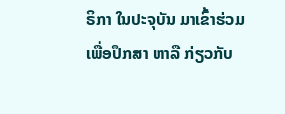ຣິກາ ໃນປະຈຸບັນ ມາເຂົ້າຮ່ວມ ເພື່ອປຶກສາ ຫາລື ກ່ຽວກັບ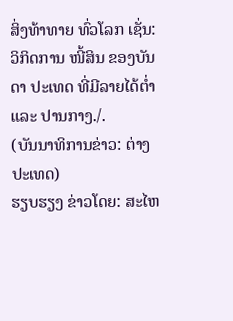ສິ່ງທ້າທາຍ ທົ່ວໂລກ ເຊັ່ນ: ວິກິດການ ໜີ້ສິນ ຂອງບັນດາ ປະເທດ ທີ່ມີລາຍໄດ້ຕໍ່າ ແລະ ປານກາງ./.
(ບັນນາທິການຂ່າວ: ຕ່າງປະເທດ)
ຮຽບຮຽງ ຂ່າວໂດຍ: ສະໄຫ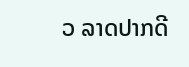ວ ລາດປາກດີ